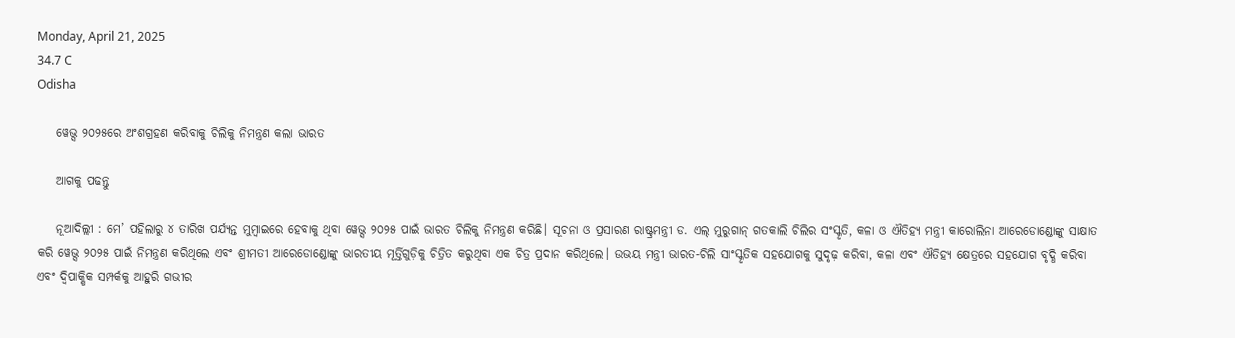Monday, April 21, 2025
34.7 C
Odisha

    ୱେଭ୍ସ ୨୦୨୫ରେ ଅଂଶଗ୍ରହଣ କରିବାକୁ ଚିଲିକୁ ନିମନ୍ତ୍ରଣ କଲା ଭାରତ

    ଆଗକୁ ପଢନ୍ତୁ

    ନୂଆଦିଲ୍ଲୀ : ମେ’ ପହିଲାରୁ ୪ ତାରିଖ ପର୍ଯ୍ୟନ୍ତ ମୁମ୍ବାଇରେ ହେବାକୁ ଥିବା ୱେଭ୍ସ ୨୦୨୫ ପାଇଁ ଭାରତ ଚିଲିକୁ ନିମନ୍ତ୍ରଣ କରିଛି। ସୂଚନା ଓ ପ୍ରସାରଣ ରାଷ୍ଟ୍ରମନ୍ତ୍ରୀ ଡ. ଏଲ୍ ମୁରୁଗାନ୍ ଗତକାଲି ଚିଲିର ସଂସ୍କୃତି, କଳା ଓ ଐତିହ୍ୟ ମନ୍ତ୍ରୀ କାରୋଲିନା ଆରେଡୋଣ୍ଡୋଙ୍କୁ ସାକ୍ଷାତ କରି ୱେଭ୍ସ ୨୦୨୫ ପାଇଁ ନିମନ୍ତ୍ରଣ କରିଥିଲେ ଏବଂ ଶ୍ରୀମତୀ ଆରେଡୋଣ୍ଡୋଙ୍କୁ ଭାରତୀୟ ମୂର୍ତ୍ତିଗୁଡ଼ିକୁ ଚିତ୍ରିତ କରୁଥିବା ଏକ ଚିତ୍ର ପ୍ରଦାନ କରିଥିଲେ। ଉଭୟ ମନ୍ତ୍ରୀ ଭାରତ-ଚିଲି ସାଂସ୍କୃତିକ ସହଯୋଗକୁ ସୁଦୃଢ଼ କରିବା, କଳା ଏବଂ ଐତିହ୍ୟ କ୍ଷେତ୍ରରେ ସହଯୋଗ ବୃଦ୍ଧି କରିବା ଏବଂ ଦ୍ୱିପାକ୍ଷିକ ସମ୍ପର୍କକୁ ଆହୁରି ଗଭୀର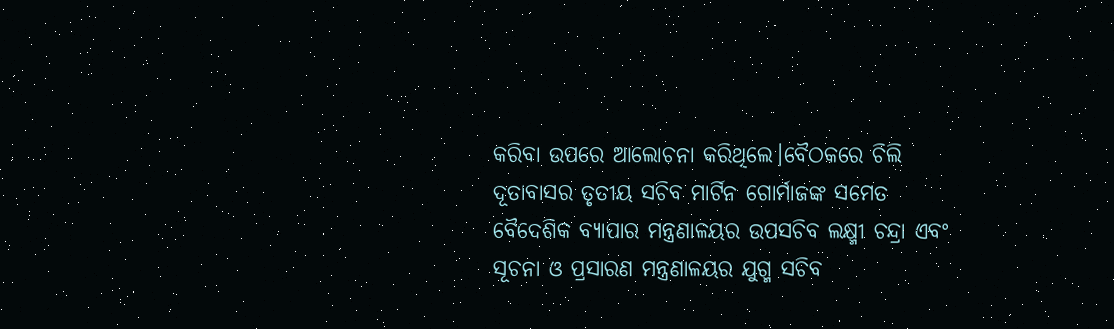କରିବା ଉପରେ ଆଲୋଚନା କରିଥିଲେ।ବୈଠକରେ ଚିଲି ଦୂତାବାସର ତୃତୀୟ ସଚିବ ମାର୍ଟିନ ଗୋର୍ମାଜଙ୍କ ସମେତ ବୈଦେଶିକ ବ୍ୟାପାର ମନ୍ତ୍ରଣାଳୟର ଉପସଚିବ ଲକ୍ଷ୍ମୀ ଚନ୍ଦ୍ରା ଏବଂ ସୂଚନା ଓ ପ୍ରସାରଣ ମନ୍ତ୍ରଣାଳୟର ଯୁଗ୍ମ ସଚିବ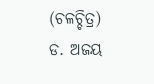(ଚଳଚ୍ଚିତ୍ର) ଡ. ଅଜୟ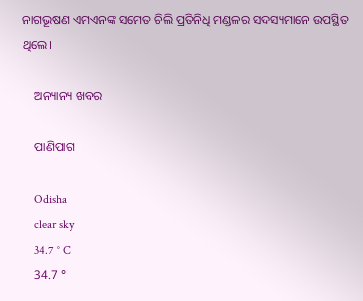ନାଗଭୂଷଣ ଏମଏନଙ୍କ ସମେତ ଚିଲି ପ୍ରତିନିଧି ମଣ୍ଡଳର ସଦସ୍ୟମାନେ ଉପସ୍ଥିତ ଥିଲେ।

    ଅନ୍ୟାନ୍ୟ ଖବର

    ପାଣିପାଗ

    Odisha
    clear sky
    34.7 ° C
    34.7 °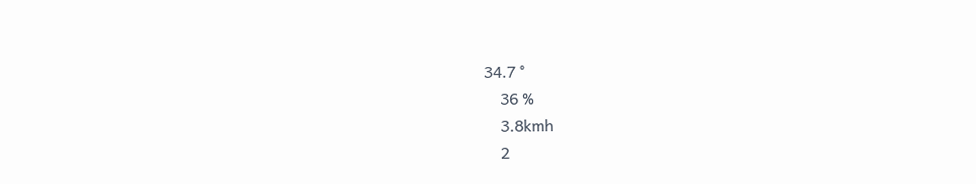34.7 °
    36 %
    3.8kmh
    2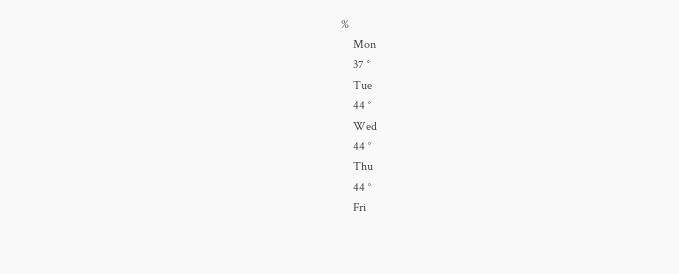%
    Mon
    37 °
    Tue
    44 °
    Wed
    44 °
    Thu
    44 °
    Fri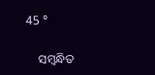45 °

    ସମ୍ବନ୍ଧିତ